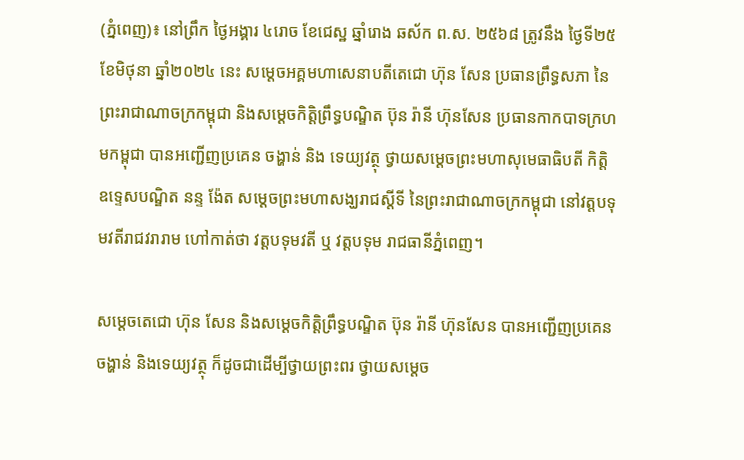(ភ្នំពេញ)៖ នៅព្រឹក ថ្ងៃអង្គារ ៤រោច ខែជេស្ឋ ឆ្នាំរោង ឆស័ក ព.ស. ២៥៦៨ ត្រូវនឹង ថ្ងៃទី២៥ ខែមិថុនា ឆ្នាំ២០២៤ នេះ សម្តេចអគ្គមហាសេនាបតីតេជោ ហ៊ុន សែន ប្រធានព្រឹទ្ធសភា នៃព្រះរាជាណាចក្រកម្ពុជា និងសម្ដេចកិត្តិព្រឹទ្ធបណ្ឌិត ប៊ុន រ៉ានី ហ៊ុនសែន ប្រធានកាកបាទក្រហមកម្ពុជា បានអញ្ជើញប្រគេន ចង្ហាន់ និង ទេយ្យវត្ថុ ថ្វាយសម្តេចព្រះមហាសុមេធាធិបតី កិត្តិឧទ្ទេសបណ្ឌិត នន្ទ ង៉ែត សម្តេចព្រះមហាសង្ឃរាជស្តីទី នៃព្រះរាជាណាចក្រកម្ពុជា នៅវត្តបទុមវតីរាជវរារាម ហៅកាត់ថា វត្តបទុមវតី ឬ វត្តបទុម រាជធានីភ្នំពេញ។

សម្តេចតេជោ ហ៊ុន សែន និងសម្ដេចកិត្តិព្រឹទ្ធបណ្ឌិត ប៊ុន រ៉ានី ហ៊ុនសែន បានអញ្ជើញប្រគេនចង្ហាន់ និងទេយ្យវត្ថុ ក៏ដូចជាដើម្បីថ្វាយព្រះពរ ថ្វាយសម្តេច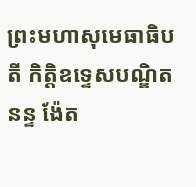ព្រះមហាសុមេធាធិបតី កិត្តិឧទ្ទេសបណ្ឌិត នន្ទ ង៉ែត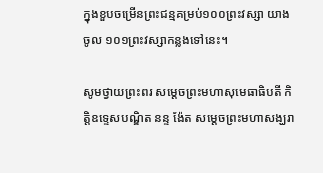ក្នុងខួបចម្រើនព្រះជន្មគម្រប់១០០ព្រះវស្សា យាងចូល ១០១ព្រះវស្សាកន្លងទៅនេះ។

សូមថ្វាយព្រះពរ សម្តេចព្រះមហាសុមេធាធិបតី កិត្តិឧទ្ទេសបណ្ឌិត នន្ទ ង៉ែត សម្តេចព្រះមហាសង្ឃរា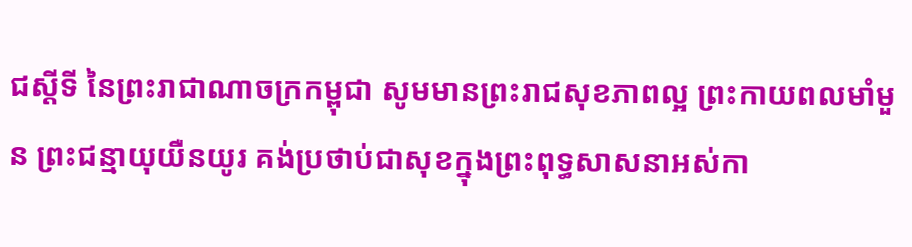ជស្តីទី នៃព្រះរាជាណាចក្រកម្ពុជា សូមមានព្រះរាជសុខភាពល្អ ព្រះកាយពលមាំមួន ព្រះជន្មាយុយឺនយូរ គង់ប្រថាប់ជាសុខក្នុងព្រះពុទ្ធសាសនាអស់កា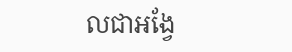លជាអង្វែ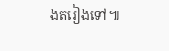ងតរៀងទៅ៕